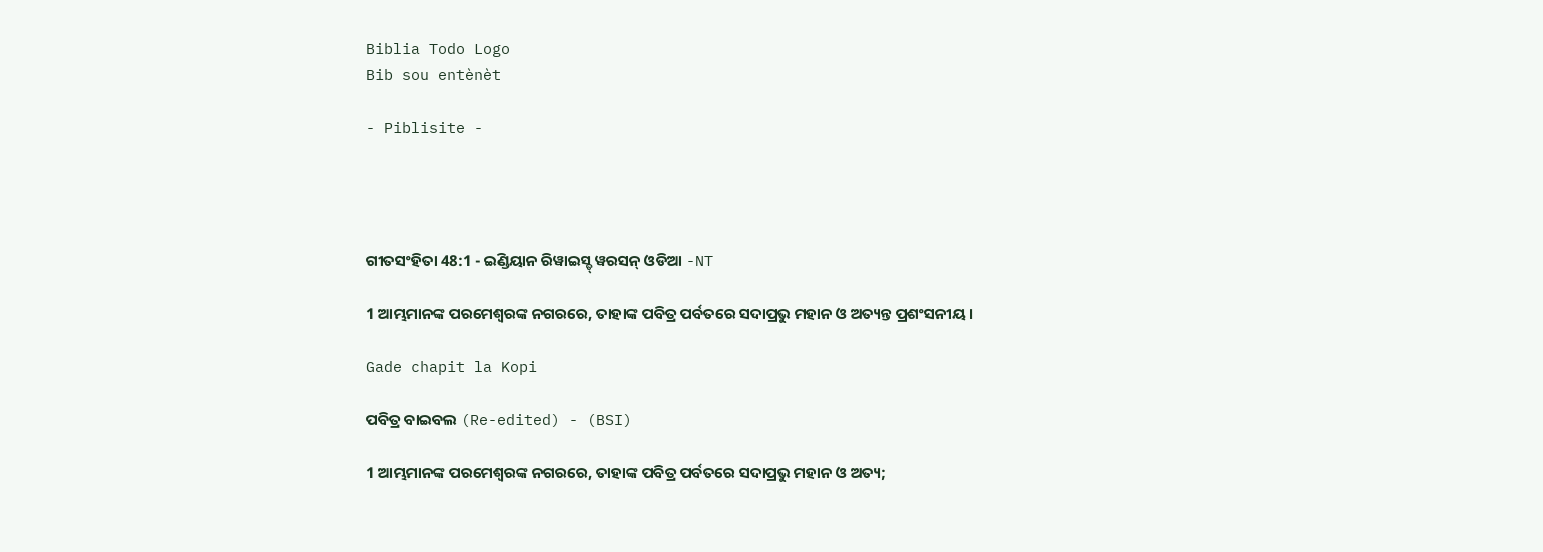Biblia Todo Logo
Bib sou entènèt

- Piblisite -




ଗୀତସଂହିତା 48:1 - ଇଣ୍ଡିୟାନ ରିୱାଇସ୍ଡ୍ ୱରସନ୍ ଓଡିଆ -NT

1 ଆମ୍ଭମାନଙ୍କ ପରମେଶ୍ୱରଙ୍କ ନଗରରେ, ତାହାଙ୍କ ପବିତ୍ର ପର୍ବତରେ ସଦାପ୍ରଭୁ ମହାନ ଓ ଅତ୍ୟନ୍ତ ପ୍ରଶଂସନୀୟ।

Gade chapit la Kopi

ପବିତ୍ର ବାଇବଲ (Re-edited) - (BSI)

1 ଆମ୍ଭମାନଙ୍କ ପରମେଶ୍ଵରଙ୍କ ନଗରରେ, ତାହାଙ୍କ ପବିତ୍ର ପର୍ବତରେ ସଦାପ୍ରଭୁ ମହାନ ଓ ଅତ୍ୟ;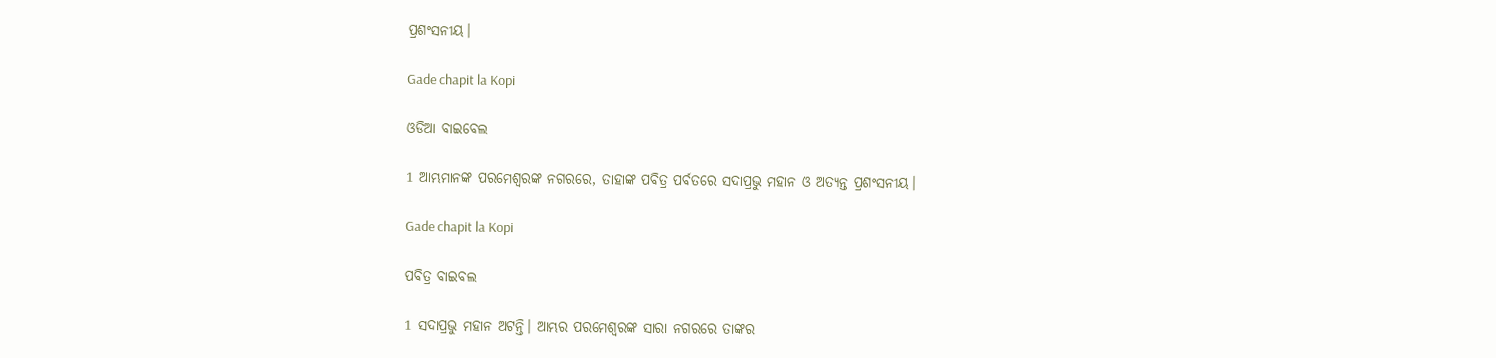ପ୍ରଶଂସନୀୟ।

Gade chapit la Kopi

ଓଡିଆ ବାଇବେଲ

1 ଆମ୍ଭମାନଙ୍କ ପରମେଶ୍ୱରଙ୍କ ନଗରରେ, ତାହାଙ୍କ ପବିତ୍ର ପର୍ବତରେ ସଦାପ୍ରଭୁ ମହାନ ଓ ଅତ୍ୟନ୍ତ ପ୍ରଶଂସନୀୟ।

Gade chapit la Kopi

ପବିତ୍ର ବାଇବଲ

1 ସଦାପ୍ରଭୁ ମହାନ ଅଟନ୍ତି। ଆମ୍ଭର ପରମେଶ୍ୱରଙ୍କ ସାରା ନଗରରେ ତାଙ୍କର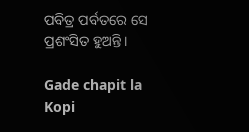ପବିତ୍ର ପର୍ବତରେ ସେ ପ୍ରଶଂସିତ ହୁଅନ୍ତି।

Gade chapit la Kopi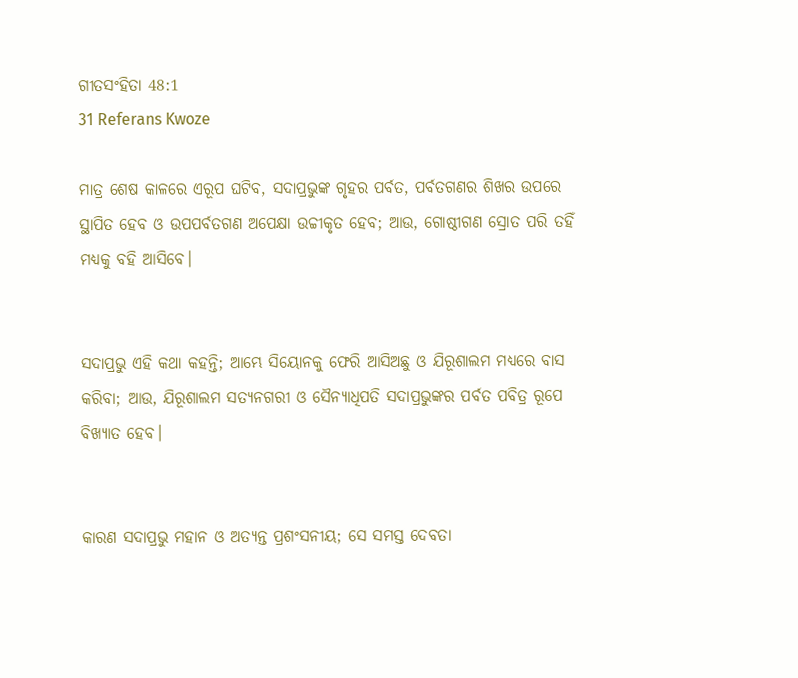ଗୀତସଂହିତା 48:1
31 Referans Kwoze

ମାତ୍ର ଶେଷ କାଳରେ ଏରୂପ ଘଟିବ, ସଦାପ୍ରଭୁଙ୍କ ଗୃହର ପର୍ବତ, ପର୍ବତଗଣର ଶିଖର ଉପରେ ସ୍ଥାପିତ ହେବ ଓ ଉପପର୍ବତଗଣ ଅପେକ୍ଷା ଉଚ୍ଚୀକୃତ ହେବ; ଆଉ, ଗୋଷ୍ଠୀଗଣ ସ୍ରୋତ ପରି ତହିଁ ମଧ୍ୟକୁ ବହି ଆସିବେ।


ସଦାପ୍ରଭୁ ଏହି କଥା କହନ୍ତି; ଆମ୍ଭେ ସିୟୋନକୁ ଫେରି ଆସିଅଛୁ ଓ ଯିରୂଶାଲମ ମଧ୍ୟରେ ବାସ କରିବା; ଆଉ, ଯିରୂଶାଲମ ସତ୍ୟନଗରୀ ଓ ସୈନ୍ୟାଧିପତି ସଦାପ୍ରଭୁଙ୍କର ପର୍ବତ ପବିତ୍ର ରୂପେ ବିଖ୍ୟାତ ହେବ।


କାରଣ ସଦାପ୍ରଭୁ ମହାନ ଓ ଅତ୍ୟନ୍ତ ପ୍ରଶଂସନୀୟ; ସେ ସମସ୍ତ ଦେବତା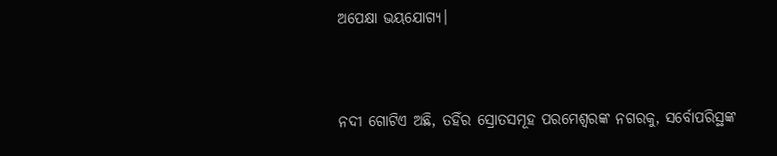ଅପେକ୍ଷା ଭୟଯୋଗ୍ୟ।


ନଦୀ ଗୋଟିଏ ଅଛି, ତହିଁର ସ୍ରୋତସମୂହ ପରମେଶ୍ୱରଙ୍କ ନଗରକୁ, ସର୍ବୋପରିସ୍ଥଙ୍କ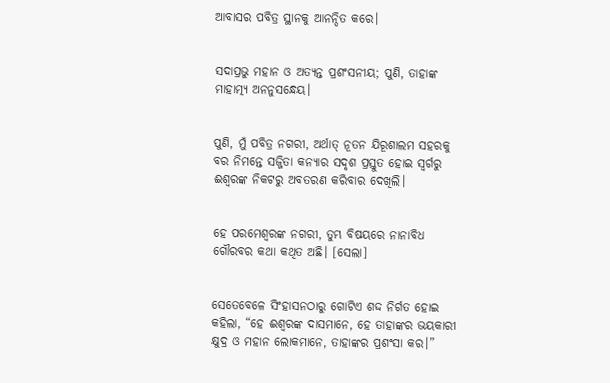ଆବାସର ପବିତ୍ର ସ୍ଥାନକୁ ଆନନ୍ଦିତ କରେ।


ସଦାପ୍ରଭୁ ମହାନ ଓ ଅତ୍ୟନ୍ତ ପ୍ରଶଂସନୀୟ; ପୁଣି, ତାହାଙ୍କ ମାହାତ୍ମ୍ୟ ଅନନୁସନ୍ଧେୟ।


ପୁଣି, ମୁଁ ପବିତ୍ର ନଗରୀ, ଅର୍ଥାତ୍‍ ନୂତନ ଯିରୂଶାଲମ ସହରକୁ ବର ନିମନ୍ତେ ସଜ୍ଜିତା କନ୍ୟାର ସଦୃଶ ପ୍ରସ୍ତୁତ ହୋଇ ସ୍ୱର୍ଗରୁ ଈଶ୍ବରଙ୍କ ନିକଟରୁ ଅବତରଣ କରିବାର ଦେଖିଲି।


ହେ ପରମେଶ୍ୱରଙ୍କ ନଗରୀ, ତୁମ୍ଭ ବିଷୟରେ ନାନାବିଧ ଗୌରବର କଥା କଥିତ ଅଛି। [ସେଲା]


ସେତେବେଳେ ସିଂହାସନଠାରୁ ଗୋଟିଏ ଶଦ୍ଦ ନିର୍ଗତ ହୋଇ କହିଲା, “ହେ ଈଶ୍ବରଙ୍କ ଦାସମାନେ, ହେ ତାହାଙ୍କର ଭୟକାରୀ କ୍ଷୁଦ୍ର ଓ ମହାନ ଲୋକମାନେ, ତାହାଙ୍କର ପ୍ରଶଂସା କର।”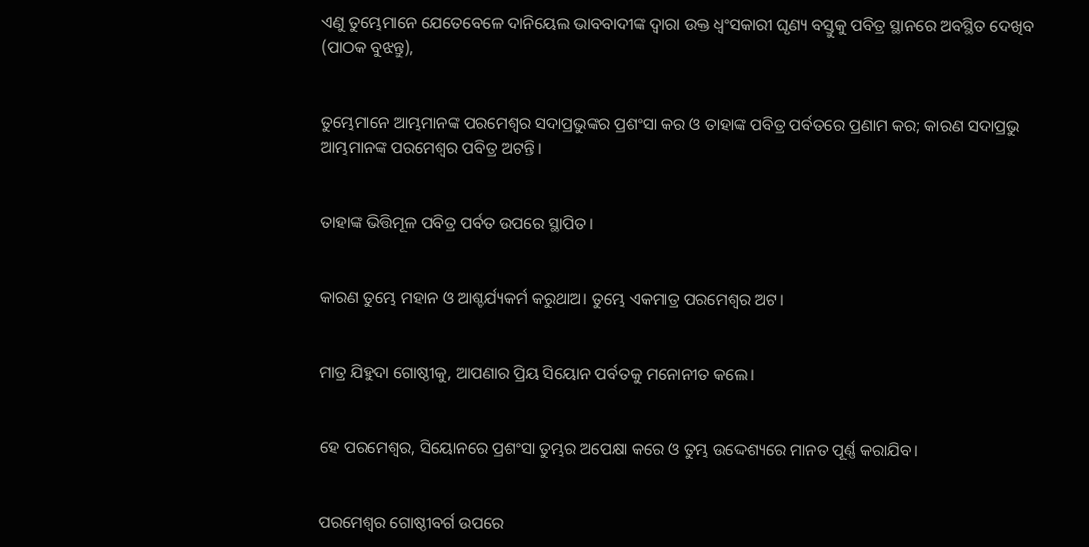ଏଣୁ ତୁମ୍ଭେମାନେ ଯେତେବେଳେ ଦାନିୟେଲ ଭାବବାଦୀଙ୍କ ଦ୍ୱାରା ଉକ୍ତ ଧ୍ୱଂସକାରୀ ଘୃଣ୍ୟ ବସ୍ତୁକୁ ପବିତ୍ର ସ୍ଥାନରେ ଅବସ୍ଥିତ ଦେଖିବ (ପାଠକ ବୁଝନ୍ତୁ),


ତୁମ୍ଭେମାନେ ଆମ୍ଭମାନଙ୍କ ପରମେଶ୍ୱର ସଦାପ୍ରଭୁଙ୍କର ପ୍ରଶଂସା କର ଓ ତାହାଙ୍କ ପବିତ୍ର ପର୍ବତରେ ପ୍ରଣାମ କର; କାରଣ ସଦାପ୍ରଭୁ ଆମ୍ଭମାନଙ୍କ ପରମେଶ୍ୱର ପବିତ୍ର ଅଟନ୍ତି।


ତାହାଙ୍କ ଭିତ୍ତିମୂଳ ପବିତ୍ର ପର୍ବତ ଉପରେ ସ୍ଥାପିତ।


କାରଣ ତୁମ୍ଭେ ମହାନ ଓ ଆଶ୍ଚର୍ଯ୍ୟକର୍ମ କରୁଥାଅ। ତୁମ୍ଭେ ଏକମାତ୍ର ପରମେଶ୍ୱର ଅଟ।


ମାତ୍ର ଯିହୁଦା ଗୋଷ୍ଠୀକୁ, ଆପଣାର ପ୍ରିୟ ସିୟୋନ ପର୍ବତକୁ ମନୋନୀତ କଲେ।


ହେ ପରମେଶ୍ୱର, ସିୟୋନରେ ପ୍ରଶଂସା ତୁମ୍ଭର ଅପେକ୍ଷା କରେ ଓ ତୁମ୍ଭ ଉଦ୍ଦେଶ୍ୟରେ ମାନତ ପୂର୍ଣ୍ଣ କରାଯିବ।


ପରମେଶ୍ୱର ଗୋଷ୍ଠୀବର୍ଗ ଉପରେ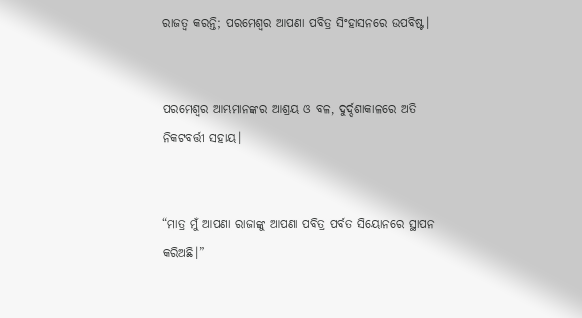ରାଜତ୍ୱ କରନ୍ତି; ପରମେଶ୍ୱର ଆପଣା ପବିତ୍ର ସିଂହାସନରେ ଉପବିଷ୍ଟ।


ପରମେଶ୍ୱର ଆମ୍ଭମାନଙ୍କର ଆଶ୍ରୟ ଓ ବଳ, ଦୁର୍ଦ୍ଦଶାକାଳରେ ଅତି ନିକଟବର୍ତ୍ତୀ ସହାୟ।


“ମାତ୍ର ମୁଁ ଆପଣା ରାଜାଙ୍କୁ ଆପଣା ପବିତ୍ର ପର୍ବତ ସିୟୋନରେ ସ୍ଥାପନ କରିଅଛି।”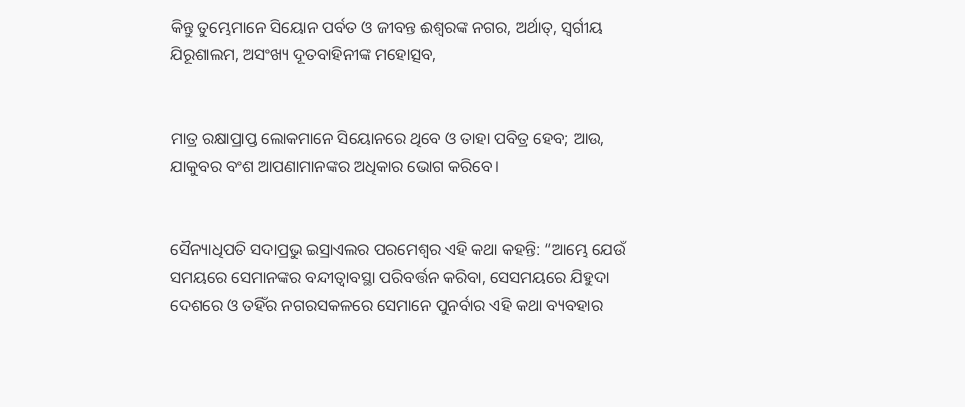କିନ୍ତୁ ତୁମ୍ଭେମାନେ ସିୟୋନ ପର୍ବତ ଓ ଜୀବନ୍ତ ଈଶ୍ବରଙ୍କ ନଗର, ଅର୍ଥାତ୍‍, ସ୍ୱର୍ଗୀୟ ଯିରୂଶାଲମ, ଅସଂଖ୍ୟ ଦୂତବାହିନୀଙ୍କ ମହୋତ୍ସବ,


ମାତ୍ର ରକ୍ଷାପ୍ରାପ୍ତ ଲୋକମାନେ ସିୟୋନରେ ଥିବେ ଓ ତାହା ପବିତ୍ର ହେବ; ଆଉ, ଯାକୁବର ବଂଶ ଆପଣାମାନଙ୍କର ଅଧିକାର ଭୋଗ କରିବେ।


ସୈନ୍ୟାଧିପତି ସଦାପ୍ରଭୁ ଇସ୍ରାଏଲର ପରମେଶ୍ୱର ଏହି କଥା କହନ୍ତି: “ଆମ୍ଭେ ଯେଉଁ ସମୟରେ ସେମାନଙ୍କର ବନ୍ଦୀତ୍ୱାବସ୍ଥା ପରିବର୍ତ୍ତନ କରିବା, ସେସମୟରେ ଯିହୁଦା ଦେଶରେ ଓ ତହିଁର ନଗରସକଳରେ ସେମାନେ ପୁନର୍ବାର ଏହି କଥା ବ୍ୟବହାର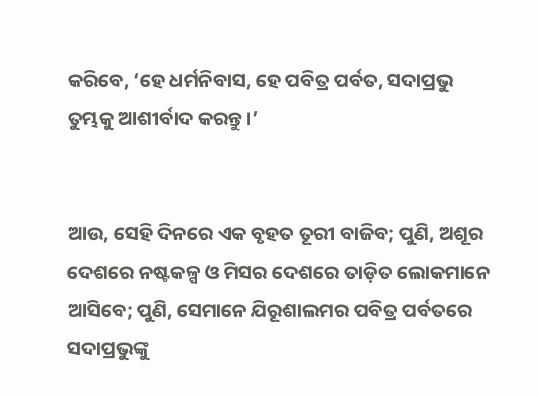କରିବେ, ‘ହେ ଧର୍ମନିବାସ, ହେ ପବିତ୍ର ପର୍ବତ, ସଦାପ୍ରଭୁ ତୁମ୍ଭକୁ ଆଶୀର୍ବାଦ କରନ୍ତୁ।’


ଆଉ, ସେହି ଦିନରେ ଏକ ବୃହତ ତୂରୀ ବାଜିବ; ପୁଣି, ଅଶୂର ଦେଶରେ ନଷ୍ଟକଳ୍ପ ଓ ମିସର ଦେଶରେ ତାଡ଼ିତ ଲୋକମାନେ ଆସିବେ; ପୁଣି, ସେମାନେ ଯିରୂଶାଲମର ପବିତ୍ର ପର୍ବତରେ ସଦାପ୍ରଭୁଙ୍କୁ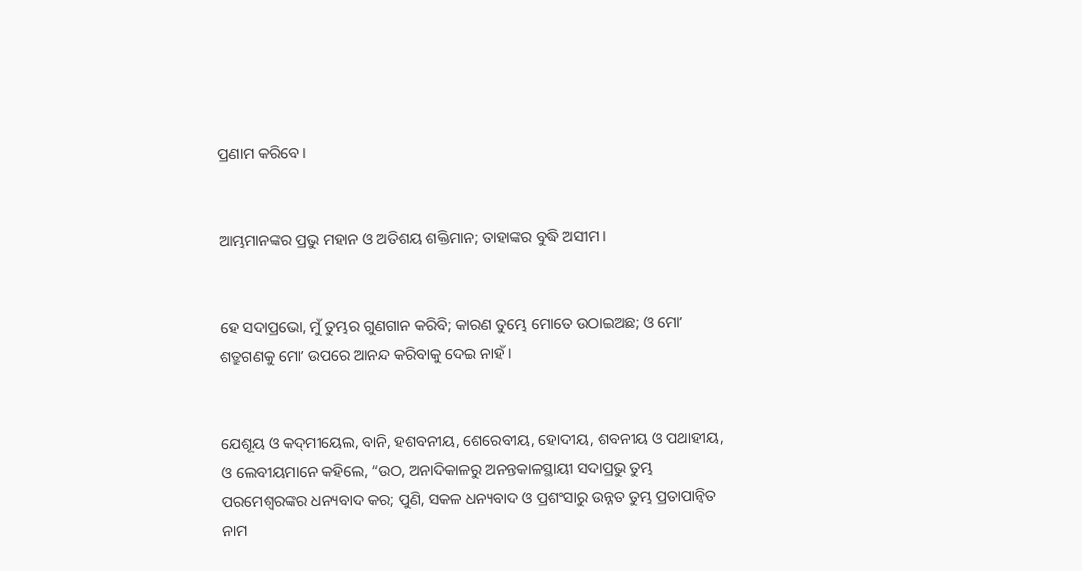ପ୍ରଣାମ କରିବେ।


ଆମ୍ଭମାନଙ୍କର ପ୍ରଭୁ ମହାନ ଓ ଅତିଶୟ ଶକ୍ତିମାନ; ତାହାଙ୍କର ବୁଦ୍ଧି ଅସୀମ।


ହେ ସଦାପ୍ରଭୋ, ମୁଁ ତୁମ୍ଭର ଗୁଣଗାନ କରିବି; କାରଣ ତୁମ୍ଭେ ମୋତେ ଉଠାଇଅଛ; ଓ ମୋʼ ଶତ୍ରୁଗଣକୁ ମୋʼ ଉପରେ ଆନନ୍ଦ କରିବାକୁ ଦେଇ ନାହଁ।


ଯେଶୂୟ ଓ କଦ୍‍ମୀୟେଲ, ବାନି, ହଶବନୀୟ, ଶେରେବୀୟ, ହୋଦୀୟ, ଶବନୀୟ ଓ ପଥାହୀୟ, ଓ ଲେବୀୟମାନେ କହିଲେ, “ଉଠ, ଅନାଦିକାଳରୁ ଅନନ୍ତକାଳସ୍ଥାୟୀ ସଦାପ୍ରଭୁ ତୁମ୍ଭ ପରମେଶ୍ୱରଙ୍କର ଧନ୍ୟବାଦ କର; ପୁଣି, ସକଳ ଧନ୍ୟବାଦ ଓ ପ୍ରଶଂସାରୁ ଉନ୍ନତ ତୁମ୍ଭ ପ୍ରତାପାନ୍ୱିତ ନାମ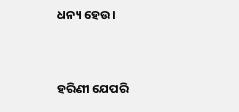ଧନ୍ୟ ହେଉ।


ହରିଣୀ ଯେପରି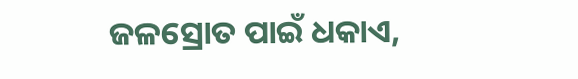ଜଳସ୍ରୋତ ପାଇଁ ଧକାଏ,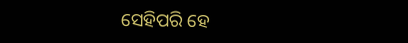ସେହିପରି ହେ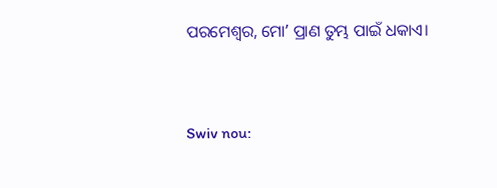ପରମେଶ୍ୱର, ମୋʼ ପ୍ରାଣ ତୁମ୍ଭ ପାଇଁ ଧକାଏ।


Swiv nou: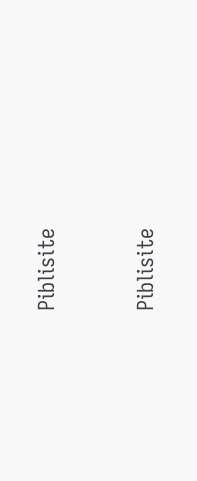Piblisite


Piblisite